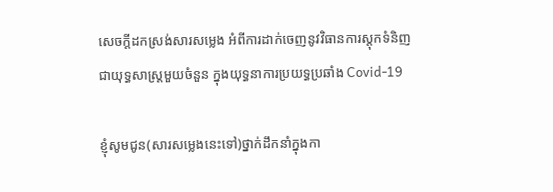សេចក្តីដកស្រង់សារសម្លេង អំពីការដាក់ចេញនូវវិធានការស្តុកទំនិញជាយុទ្ធសាស្រ្តមួយចំនួន ក្នុងយុទ្ធនាការប្រយទ្ធប្រឆាំង Covid-19

ខ្ញុំសូមជូន(សារសម្លេងនេះទៅ)ថ្នាក់ដឹកនាំក្នុងកា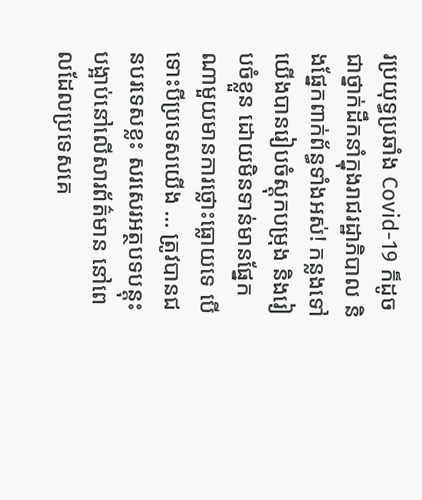រប្រយុទ្ធប្រឆាំង Covid-19 ក៏ដូចជាថ្នាក់ដឹកនាំក្នុងរាជរដ្ឋាភិបាល និងផ្នែកពាក់ព័ន្ធទាំងអស់! កន្លងទៅយើងបានរៀបចំស្ដុកបម្រុង និងរៀបចំខ្លួន ដោយមិនទាន់មានផ្នែកណាមួយមានការថ្លោះធ្លោយទេ បើទោះបីប្រទេសយើង … ត្រូវបានជនបរទេសខ្លះ សរសេរអត្ថបទបន្ដុះបង្អាប់នៅលើសារព័ត៌មាន នៅពេលដែលប្រទេសគេ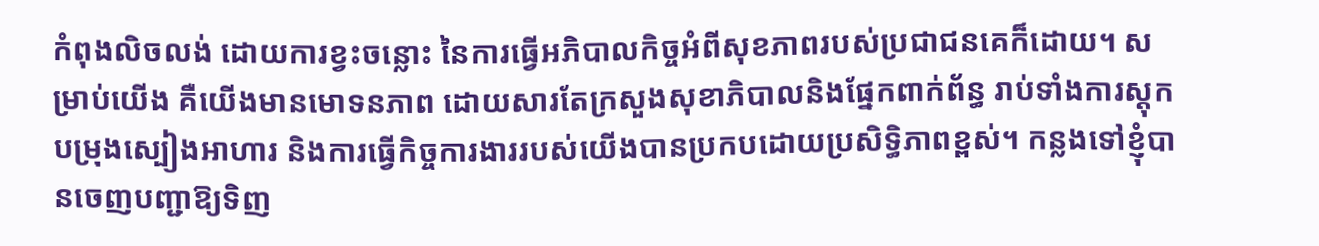កំពុងលិចលង់ ដោយការខ្វះចន្លោះ នៃការធ្វើអភិបាលកិច្ចអំពីសុខភាពរបស់ប្រជាជនគេក៏ដោយ។ សម្រាប់យើង គឺយើងមានមោទនភាព ដោយសារតែក្រសួងសុខាភិបាលនិងផ្នែកពាក់ព័ន្ធ រាប់ទាំងការស្ដុកបម្រុងស្បៀងអាហារ និងការធ្វើកិច្ចការងាររបស់យើងបានប្រកបដោយប្រសិទ្ធិភាពខ្ពស់។ កន្លងទៅខ្ញុំបានចេញបញ្ជាឱ្យទិញ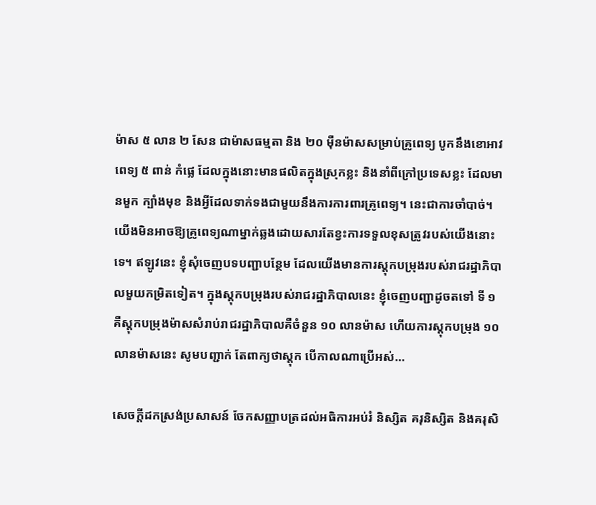ម៉ាស ៥ លាន ២ សែន ជាម៉ាសធម្មតា និង ២០ ម៉ឺនម៉ាសសម្រាប់គ្រូពេទ្យ បូកនឹងខោអាវពេទ្យ ៥ ពាន់ កំផ្លេ ដែលក្នុងនោះមានផលិតក្នុងស្រុកខ្លះ និងនាំពីក្រៅប្រទេសខ្លះ ដែលមានមួក ក្បាំងមុខ និងអ្វីដែលទាក់ទងជាមួយនឹងការការពារគ្រូពេទ្យ។ នេះជាការចាំបាច់។ យើងមិនអាចឱ្យគ្រូពេទ្យណាម្នាក់ឆ្លងដោយសារតែខ្វះការទទួលខុសត្រូវរបស់យើងនោះទេ។ ឥឡូវនេះ ខ្ញុំសុំចេញបទបញ្ជាបន្ថែម ដែលយើងមានការស្ដុកបម្រុងរបស់រាជរដ្ឋាភិបាលមួយកម្រិតទៀត។ ក្នុងស្ដុកបម្រុងរបស់រាជរដ្ឋាភិបាលនេះ ខ្ញុំចេញបញ្ជាដូចតទៅ ទី ១ គឺស្ដុកបម្រុងម៉ាសសំរាប់រាជរដ្ឋាភិបាលគឺចំនួន ១០ លានម៉ាស ហើយការស្តុកបម្រុង ១០ លានម៉ាសនេះ សូមបញ្ជាក់ តែពាក្យថាស្ដុក បើកាលណាប្រើអស់…

សេចក្តីដកស្រង់ប្រសាសន៍ ចែកសញ្ញាបត្រដល់អធិការអប់រំ និស្សិត គរុនិស្សិត និងគរុសិ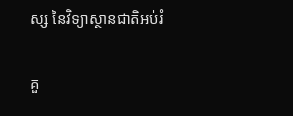ស្ស នៃវិទ្យាស្ថានជាតិអប់រំ

គួ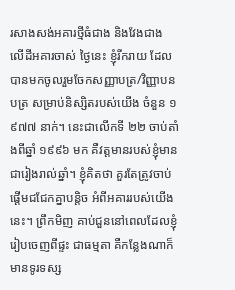រសាងសង់អគារថ្មីធំជាង និងវែងជាង លើដីអគារចាស់ ថ្ងៃនេះ ខ្ញុំរីករាយ ដែលបានមកចូលរួមចែកសញ្ញាបត្រ/វិញ្ញាបនបត្រ សម្រាប់និស្សិតរបស់យើង ចំនួន ១ ៩៧៧ នាក់។ នេះជាលើកទី ២២ ចាប់តាំងពីឆ្នាំ ១៩៩៦ មក គឺវត្តមានរបស់ខ្ញុំមានជារៀងរាល់ឆ្នាំ។ ខ្ញុំគិតថា គួរតែត្រូវចាប់ផ្ដើមជជែកគ្នាបន្តិច អំពីអគាររបស់យើងនេះ។ ព្រឹកមិញ គាប់ជួននៅពេលដែលខ្ញុំរៀបចេញពីផ្ទះ ជាធម្មតា គឺកន្លែងណាក៏មានទូរទស្ស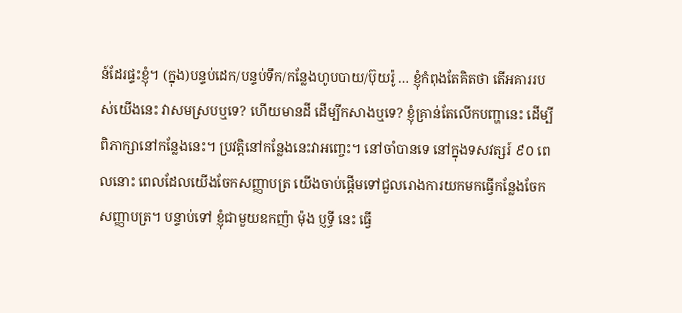ន៍ដែរផ្ទះខ្ញុំ។ (ក្នុង)បន្ទប់ដេក/បន្ទប់ទឹក/កន្លែងហូបបាយ/ប៊ុយរ៉ូ … ខ្ញុំកំពុងតែគិតថា តើអគាររបស់យើងនេះ វាសមស្របឬទេ? ហើយមានដី ដើម្បីកសាងឬទេ? ខ្ញុំគ្រាន់តែលើកបញ្ហានេះ ដើម្បីពិភាក្សានៅកន្លែងនេះ។ ប្រវត្តិនៅកន្លែងនេះវាអញ្ចេះ។ នៅចាំបានទេ នៅក្នុងទសវត្សរ៍ ៩០ ពេលនោះ ពេលដែលយើងចែកសញ្ញាបត្រ យើងចាប់ផ្ដើមទៅជួលរោងការយកមកធ្វើកន្លែងចែកសញ្ញាបត្រ។ បន្ទាប់ទៅ ខ្ញុំជាមួយឧកញ៉ា ម៉ុង ប្ញទ្ធី នេះ ធ្វើ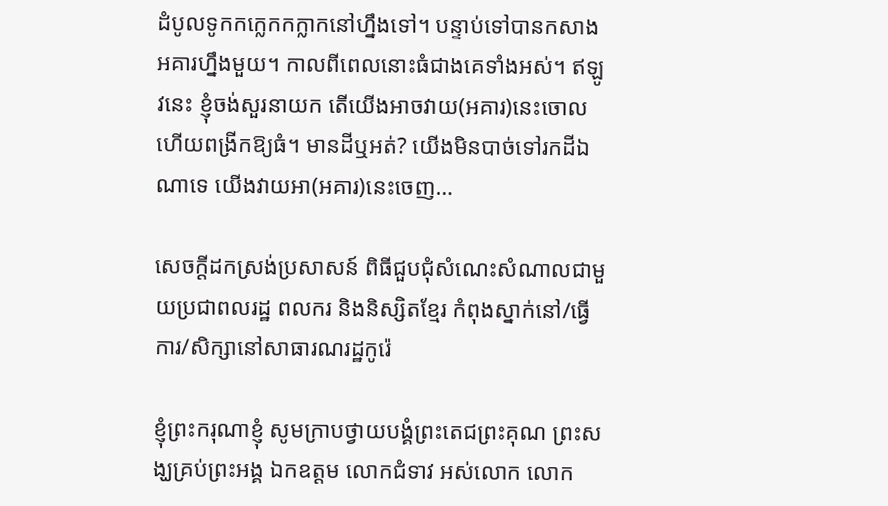ដំបូលទូកកក្លេកកក្លាកនៅហ្នឹងទៅ។ បន្ទាប់ទៅបានកសាងអគារហ្នឹងមួយ។ កាលពីពេលនោះធំជាងគេទាំងអស់។ ឥឡូវនេះ ខ្ញុំចង់សួរនាយក តើយើងអាចវាយ(អគារ)នេះចោល ហើយពង្រីកឱ្យធំ។ មានដីឬអត់? យើងមិនបាច់ទៅរកដីឯណាទេ យើងវាយអា(អគារ)នេះចេញ…

សេចក្តីដកស្រង់ប្រសាសន៍ ពិធីជួបជុំសំណេះសំណាលជាមួយប្រជាពលរដ្ឋ ពលករ និងនិស្សិតខ្មែរ កំពុងស្នាក់នៅ/ធ្វើការ/សិក្សានៅសាធារណរដ្ឋកូរ៉េ

ខ្ញុំព្រះករុណាខ្ញុំ សូមក្រាបថ្វាយបង្គំព្រះតេជព្រះគុណ ព្រះសង្ឃគ្រប់ព្រះអង្គ ឯកឧត្តម លោកជំទាវ អស់លោក លោក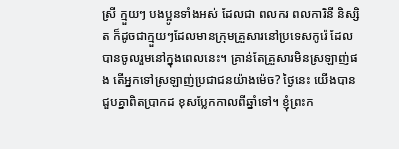ស្រី ក្មួយៗ បងប្អូនទាំងអស់ ដែលជា ពលករ ពលការិនី និស្សិត ក៏ដូចជាក្មួយៗដែលមានក្រុមគ្រួសារនៅប្រទេសកូរ៉េ ដែលបានចូលរួមនៅក្នុងពេលនេះ។ គ្រាន់តែគ្រួសារមិនស្រឡាញ់ផង តើអ្នកទៅស្រឡាញ់ប្រជាជនយ៉ាងម៉េច? ថ្ងៃនេះ យើងបានជួបគ្នាពិតប្រាកដ ខុសប្លែកកាលពីឆ្នាំទៅ។ ខ្ញុំព្រះក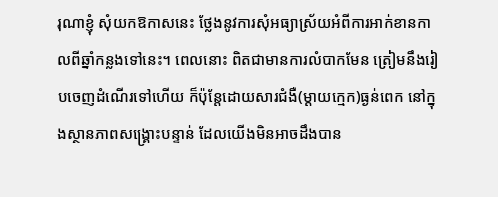រុណាខ្ញុំ សុំយកឱកាសនេះ ថ្លែងនូវការសុំអធ្យាស្រ័យអំពីការអាក់ខានកាលពីឆ្នាំកន្លងទៅនេះ។ ពេលនោះ ពិតជាមានការលំបាកមែន ត្រៀមនឹងរៀបចេញដំណើរទៅហើយ ក៏ប៉ុន្តែដោយសារជំងឺ(ម្ដាយក្មេក)ធ្ងន់ពេក នៅក្នុងស្ថានភាពសង្រ្គោះបន្ទាន់ ដែលយើងមិនអាចដឹងបាន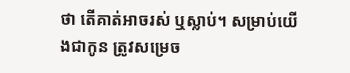ថា តើគាត់អាចរស់ ឬស្លាប់។ សម្រាប់យើងជាកូន ត្រូវសម្រេច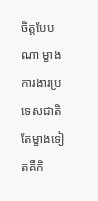ចិត្តបែបណា ម្ខាងការងារប្រទេសជាតិ តែម្ខាងទៀតគឺកិ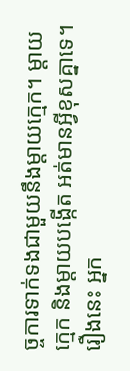ច្ចការទាក់ទងជាមួយនឹងម្ដាយក្មេក។ ម្ដាយក្មេក និងម្ដាយបង្កើត អត់មានអ្វីខុសគ្នាទេ។ រឿងនេះ អ្នក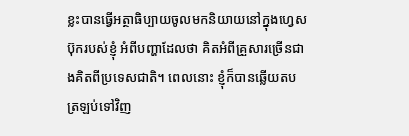ខ្លះបានធ្វើអត្ថាធិប្បាយចូលមកនិយាយនៅក្នុងហ្វេសប៊ុករបស់ខ្ញុំ អំពីបញ្ហាដែលថា គិតអំពីគ្រួសារច្រើនជាងគិតពីប្រទេសជាតិ។ ពេលនោះ ខ្ញុំក៏បានឆ្លើយតបត្រឡប់ទៅវិញ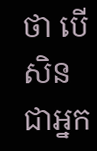ថា បើសិនជាអ្នក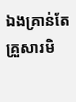ឯងគ្រាន់តែគ្រួសារមិ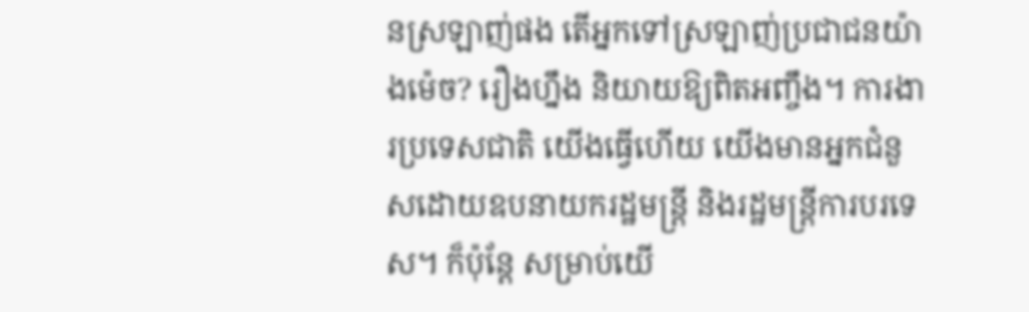នស្រឡាញ់ផង តើអ្នកទៅស្រឡាញ់ប្រជាជនយ៉ាងម៉េច? រឿងហ្នឹង និយាយឱ្យពិតអញ្ចឹង។ ការងារប្រទេសជាតិ យើងធ្វើហើយ យើងមានអ្នកជំនួសដោយឧបនាយករដ្ឋមន្រ្តី និងរដ្ឋមន្រ្តីការបរទេស។ ក៏ប៉ុន្តែ សម្រាប់យើ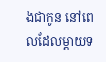ងជាកូន នៅពេលដែលម្ដាយទ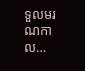ទួលមរណកាល…